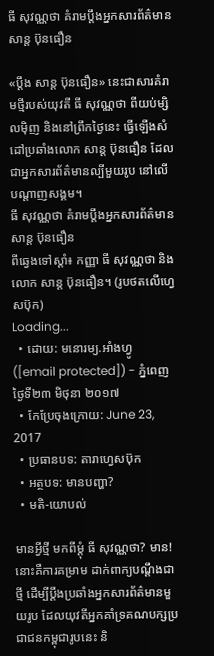ធី សុវណ្ណថា គំរាមប្ដឹងអ្នកសារព័ត៌មាន សាន្ដ ប៊ុនធឿន

«ប្ដឹង សាន្ដ ប៊ុនធឿន» នេះជាសារគំរាមថ្មីរបស់យុវតី ធី សុវណ្ណថា ពីយប់ម្សិលម៉ិញ និងនៅព្រឹកថ្ងៃនេះ ធ្វើឡើងសំដៅប្រឆាំងលោក សាន្ដ ប៊ុនធឿន ដែលជាអ្នកសារព័ត៌មានល្បីមួយរូប នៅលើបណ្ដាញសង្គម។
ធី សុវណ្ណថា គំរាមប្ដឹងអ្នកសារព័ត៌មាន សាន្ដ ប៊ុនធឿន
ពីឆ្វេងទៅស្ដាំ៖ កញ្ញា ធី សុវណ្ណថា និងលោក សាន្ដ ប៊ុនធឿន។ (រូបថតលើហ្វេសប៊ុក)
Loading...
  • ដោយ: មនោរម្យ.អាំងហ្វូ ([email protected]) - ភ្នំពេញ ថ្ងៃទី២៣ មិថុនា ២០១៧
  • កែប្រែចុងក្រោយ: June 23, 2017
  • ប្រធានបទ: តារាហ្វេសប៊ុក
  • អត្ថបទ: មានបញ្ហា?
  • មតិ-យោបល់

មានអ្វីថ្មី មកពីម្ដុំ ធី សុវណ្ណថា? មាន! នោះគឺការគម្រាម ដាក់ពាក្យបណ្ដឹងជាថ្មី ដើម្បីប្ដឹងប្រឆាំងអ្នកសារព័ត៌មានមួយរូប ដែលយុវតីអ្នកគាំទ្រគណបក្សប្រជាជនកម្ពុជារូបនេះ និ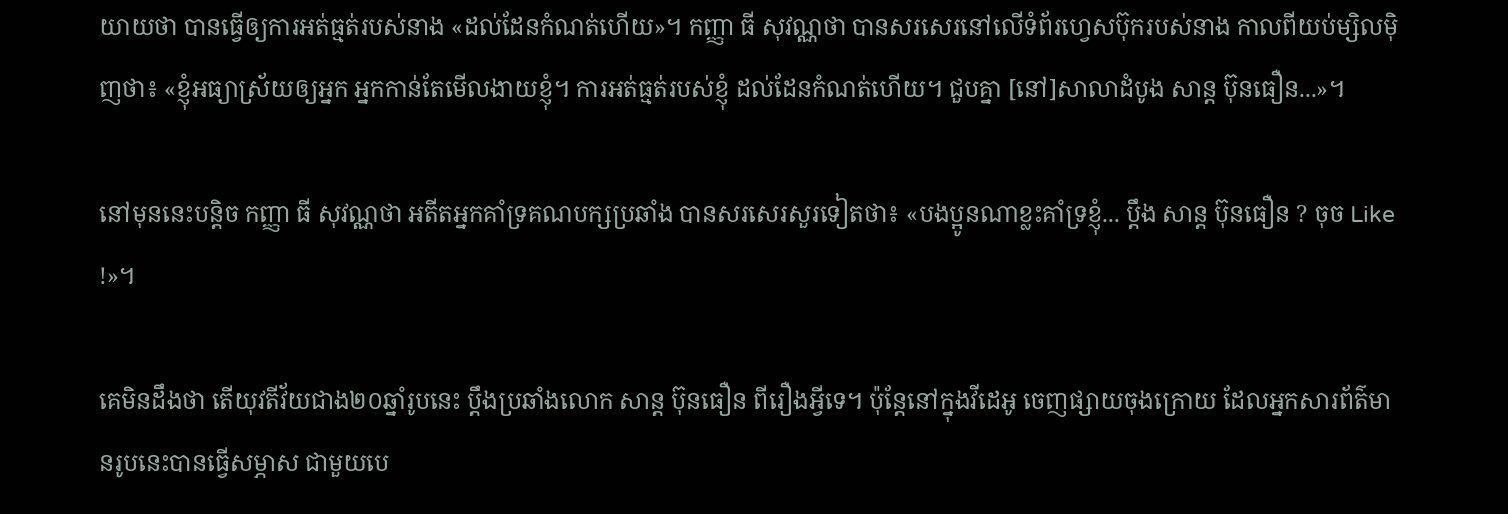យាយថា បានធ្វើឲ្យការអត់ធ្មត់របស់នាង «ដល់ដែនកំណត់ហើយ»។ កញ្ញា ធី សុវណ្ណថា បានសរសេរនៅលើទំព័រហ្វេសប៊ុករបស់នាង កាលពីយប់ម្សិលម៉ិញថា៖ «ខ្ញុំអធ្យាស្រ័យឲ្យអ្នក អ្នកកាន់តែមើលងាយខ្ញុំ។ ការអត់ធ្មត់របស់ខ្ញុំ ដល់ដែនកំណត់ហើយ។ ជួបគ្នា [នៅ]សាលាដំបូង សាន្ត ប៊ុនធឿន...»។

នៅមុននេះបន្តិច កញ្ញា ធី សុវណ្ណថា អតីតអ្នកគាំទ្រគណបក្សប្រឆាំង បានសរសេរសួរទៀតថា៖ «បងប្អូនណាខ្លះគាំទ្រខ្ញុំ... ប្តឹង សាន្ត ប៊ុនធឿន ? ចុច Like !»។

គេមិនដឹងថា តើយុវតីវ័យជាង២០ឆ្នាំរូបនេះ ប្ដឹងប្រឆាំងលោក សាន្ដ ប៊ុនធឿន ពីរឿងអ្វីទេ។ ប៉ុន្តែនៅក្នុងវីដេអូ ចេញផ្សាយចុងក្រោយ ដែលអ្នកសារព័ត៌មានរូបនេះបានធ្វើសម្ភាស ជាមួយបេ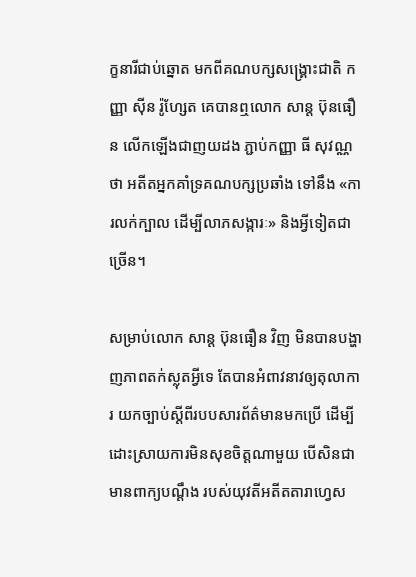ក្ខនារីជាប់ឆ្នោត មកពីគណបក្សសង្គ្រោះជាតិ កញ្ញា ស៊ីន រ៉ូហ្សែត គេបានឮលោក សាន្ដ ប៊ុនធឿន លើកឡើងជាញយដង ភ្ជាប់កញ្ញា ធី សុវណ្ណថា អតីតអ្នកគាំទ្រគណបក្សប្រឆាំង ទៅនឹង «ការលក់ក្បាល ដើម្បីលាភសង្ការៈ» និងអ្វីទៀតជាច្រើន។

សម្រាប់លោក សាន្ដ ប៊ុនធឿន វិញ មិនបានបង្ហាញភាពតក់ស្លុតអ្វីទេ តែបានអំពាវនាវឲ្យតុលាការ យកច្បាប់ស្ដីពីរបបសារព័ត៌មានមកប្រើ ដើម្បីដោះស្រាយការមិនសុខចិត្តណាមួយ បើសិនជាមានពាក្យបណ្ដឹង របស់យុវតីអតីតតារាហ្វេស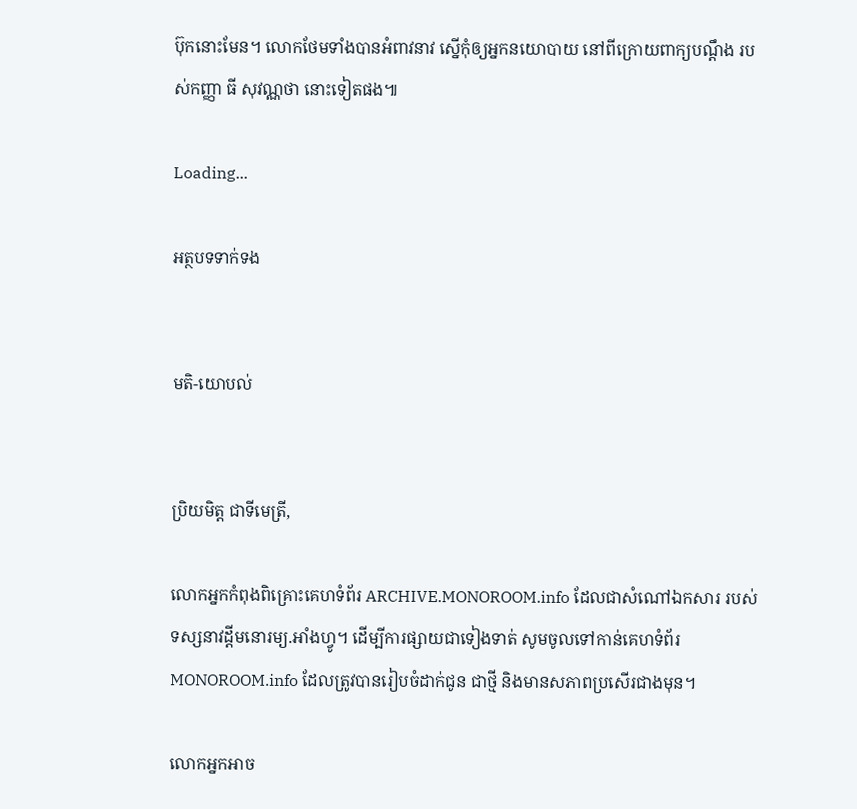ប៊ុកនោះមែន។ លោកថែមទាំងបានអំពាវនាវ ស្នើកុំឲ្យអ្នកនយោបាយ នៅពីក្រោយពាក្យបណ្ដឹង របស់កញ្ញា ធី សុវណ្ណថា នោះទៀតផង៕

Loading...

អត្ថបទទាក់ទង


មតិ-យោបល់


ប្រិយមិត្ត ជាទីមេត្រី,

លោកអ្នកកំពុងពិគ្រោះគេហទំព័រ ARCHIVE.MONOROOM.info ដែលជាសំណៅឯកសារ របស់ទស្សនាវដ្ដីមនោរម្យ.អាំងហ្វូ។ ដើម្បីការផ្សាយជាទៀងទាត់ សូមចូលទៅកាន់គេហទំព័រ MONOROOM.info ដែលត្រូវបានរៀបចំដាក់ជូន ជាថ្មី និងមានសភាពប្រសើរជាងមុន។

លោកអ្នកអាច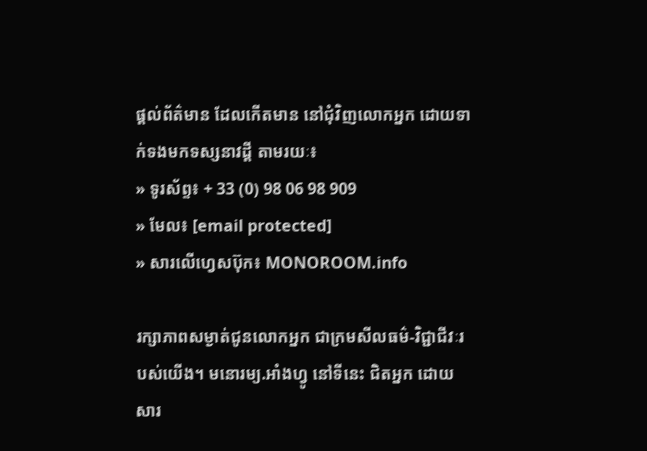ផ្ដល់ព័ត៌មាន ដែលកើតមាន នៅជុំវិញលោកអ្នក ដោយទាក់ទងមកទស្សនាវដ្ដី តាមរយៈ៖
» ទូរស័ព្ទ៖ + 33 (0) 98 06 98 909
» មែល៖ [email protected]
» សារលើហ្វេសប៊ុក៖ MONOROOM.info

រក្សាភាពសម្ងាត់ជូនលោកអ្នក ជាក្រមសីលធម៌-វិជ្ជាជីវៈរបស់យើង។ មនោរម្យ.អាំងហ្វូ នៅទីនេះ ជិតអ្នក ដោយសារ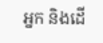អ្នក និងដើ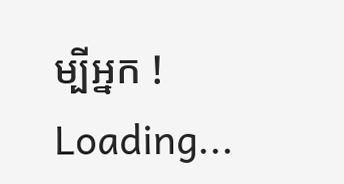ម្បីអ្នក !
Loading...